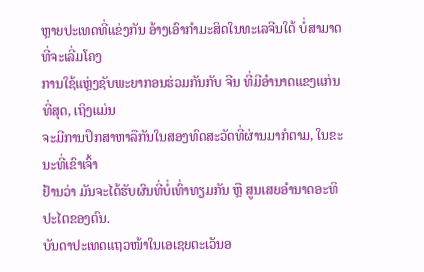ຫຼາຍປະເທດທີ່ແຂ່ງກັນ ອ້າງເອົາກຳມະສິດໃນທະເລຈີນໃຕ້ ບໍ່ສາມາດທີ່ຈະເລີ່ມໂຄງ
ການໃຊ້ແຫຼ່ງຊັບພະຍາກອນຮ່ວມກັນກັບ ຈີນ ທີ່ມີອຳນາດແຂງແກ່ນທີ່ສຸດ, ເຖິງແມ່ນ
ຈະມີການປຶກສາຫາລືກັນໃນສອງທົດສະວັດທີ່ຜ່ານມາກໍຕາມ, ໃນຂະນະທີ່ເຂົາເຈົ້າ
ຢ້ານວ່າ ມັນຈະໄດ້ຮັບຜົນທີ່ບໍ່ເທົ່າທຽມກັນ ຫຼື ສູນເສຍອຳນາດອະທິປະໄຕຂອງຕົນ.
ບັນດາປະເທດແຖວໜ້າໃນເອເຊຍຕະເວັນອ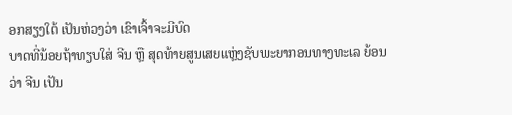ອກສຽງໃຕ້ ເປັນຫ່ວງວ່າ ເຂົາເຈົ້າຈະມີບົດ
ບາດທີ່ນ້ອຍຖ້າທຽບໃສ່ ຈີນ ຫຼື ສຸດທ້າຍສູນເສຍແຫຼ່ງຊັບພະຍາກອນທາງທະເລ ຍ້ອນ
ວ່າ ຈີນ ເປັນ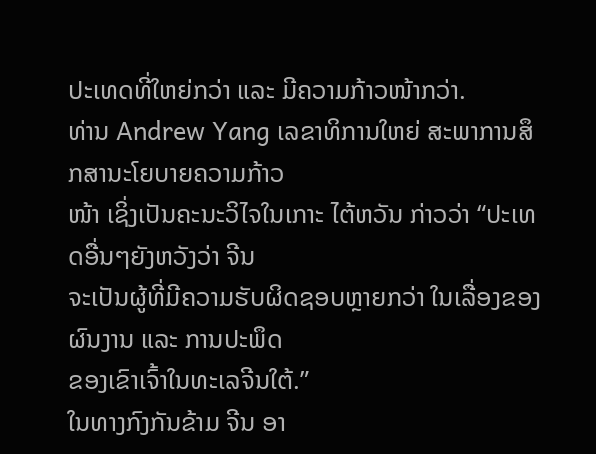ປະເທດທີ່ໃຫຍ່ກວ່າ ແລະ ມີຄວາມກ້າວໜ້າກວ່າ.
ທ່ານ Andrew Yang ເລຂາທິການໃຫຍ່ ສະພາການສຶກສານະໂຍບາຍຄວາມກ້າວ
ໜ້າ ເຊິ່ງເປັນຄະນະວິໄຈໃນເກາະ ໄຕ້ຫວັນ ກ່າວວ່າ “ປະເທດອື່ນໆຍັງຫວັງວ່າ ຈີນ
ຈະເປັນຜູ້ທີ່ມີຄວາມຮັບຜິດຊອບຫຼາຍກວ່າ ໃນເລື່ອງຂອງຜົນງານ ແລະ ການປະພຶດ
ຂອງເຂົາເຈົ້າໃນທະເລຈີນໃຕ້.”
ໃນທາງກົງກັນຂ້າມ ຈີນ ອາ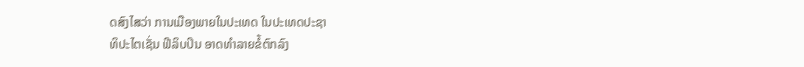ດສົງໄສວ່າ ການເມືອງພາຍໃນປະເທດ ໃນປະເທດປະຊາ
ທິປະໄຕເຊັ່ນ ຟີລິບປິນ ອາດທຳລາຍຂໍ້ຕົກລົງ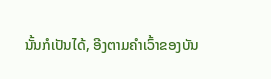ນັ້ນກໍເປັນໄດ້, ອີງຕາມຄຳເວົ້າຂອງບັນ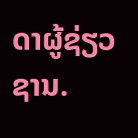ດາຜູ້ຊ່ຽວຊານ.